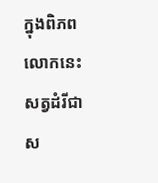ក្នុងពិភពលោកនេះ សត្វដំរីជាស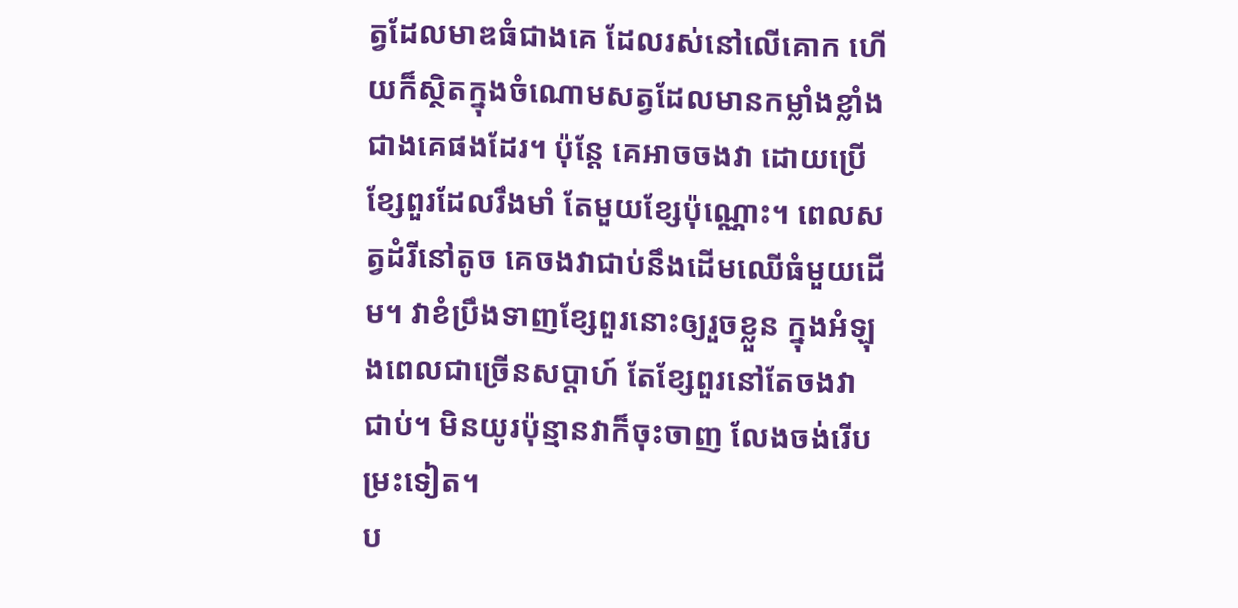ត្វដែលមាឌធំជាងគេ ដែលរស់នៅលើគោក ហើយក៏ស្ថិតក្នុងចំណោមសត្វដែលមានកម្លាំងខ្លាំងជាងគេផងដែរ។ ប៉ុន្តែ គេអាចចងវា ដោយប្រើខ្សែពួរដែលរឹងមាំ តែមួយខ្សែប៉ុណ្ណោះ។ ពេលសត្វដំរីនៅតូច គេចងវាជាប់នឹងដើមឈើធំមួយដើម។ វាខំប្រឹងទាញខ្សែពួរនោះឲ្យរួចខ្លួន ក្នុងអំឡុងពេលជាច្រើនសប្តាហ៍ តែខ្សែពួរនៅតែចងវាជាប់។ មិនយូរប៉ុន្មានវាក៏ចុះចាញ លែងចង់រើបម្រះទៀត។
ប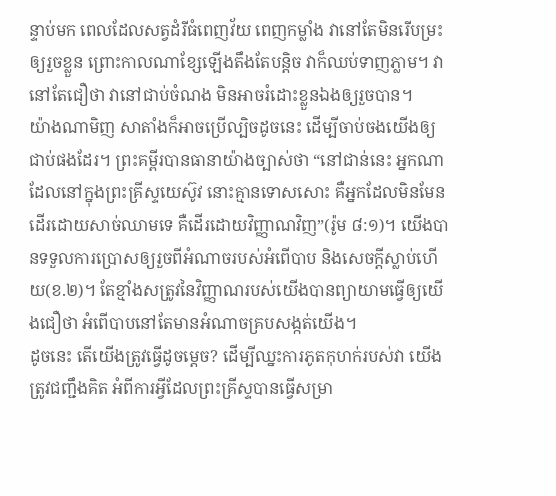ន្ទាប់មក ពេលដែលសត្វដំរីធំពេញវ័យ ពេញកម្លាំង វានៅតែមិនរើបម្រះឲ្យរួចខ្លួន ព្រោះកាលណាខ្សែឡើងតឹងតែបន្តិច វាក៏ឈប់ទាញភ្លាម។ វានៅតែជឿថា វានៅជាប់ចំណង មិនអាចរំដោះខ្លួនឯងឲ្យរួចបាន។
យ៉ាងណាមិញ សាតាំងក៏អាចប្រើល្បិចដូចនេះ ដើម្បីចាប់ចងយើងឲ្យជាប់ផងដែរ។ ព្រះគម្ពីរបានធានាយ៉ាងច្បាស់ថា “នៅជាន់នេះ អ្នកណាដែលនៅក្នុងព្រះគ្រីស្ទយេស៊ូវ នោះគ្មានទោសសោះ គឺអ្នកដែលមិនមែនដើរដោយសាច់ឈាមទេ គឺដើរដោយវិញ្ញាណវិញ”(រ៉ូម ៨:១)។ យើងបានទទួលការប្រោសឲ្យរួចពីអំណាចរបស់អំពើបាប និងសេចក្តីស្លាប់ហើយ(ខ.២)។ តែខ្មាំងសត្រូវនៃវិញ្ញាណរបស់យើងបានព្យាយាមធ្វើឲ្យយើងជឿថា អំពើបាបនៅតែមានអំណាចគ្របសង្កត់យើង។
ដូចនេះ តើយើងត្រូវធ្វើដូចម្តេច? ដើម្បីឈ្នះការភូតកុហក់របស់វា យើងត្រូវជញ្ជឹងគិត អំពីការអ្វីដែលព្រះគ្រីស្ទបានធ្វើសម្រា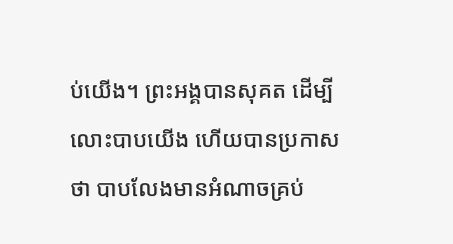ប់យើង។ ព្រះអង្គបានសុគត ដើម្បីលោះបាបយើង ហើយបានប្រកាសថា បាបលែងមានអំណាចគ្រប់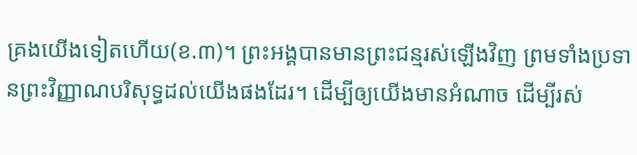គ្រងយើងទៀតហើយ(ខ.៣)។ ព្រះអង្គបានមានព្រះជន្មរស់ឡើងវិញ ព្រមទាំងប្រទានព្រះវិញ្ញាណបរិសុទ្ធដល់យើងផងដែរ។ ដើម្បីឲ្យយើងមានអំណាច ដើម្បីរស់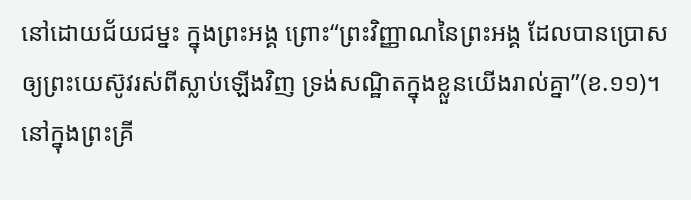នៅដោយជ័យជម្នះ ក្នុងព្រះអង្គ ព្រោះ“ព្រះវិញ្ញាណនៃព្រះអង្គ ដែលបានប្រោសឲ្យព្រះយេស៊ូវរស់ពីស្លាប់ឡើងវិញ ទ្រង់សណ្ឋិតក្នុងខ្លួនយើងរាល់គ្នា”(ខ.១១)។
នៅក្នុងព្រះគ្រី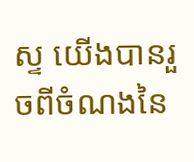ស្ទ យើងបានរួចពីចំណងនៃ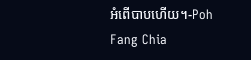អំពើបាបហើយ។-Poh Fang Chia